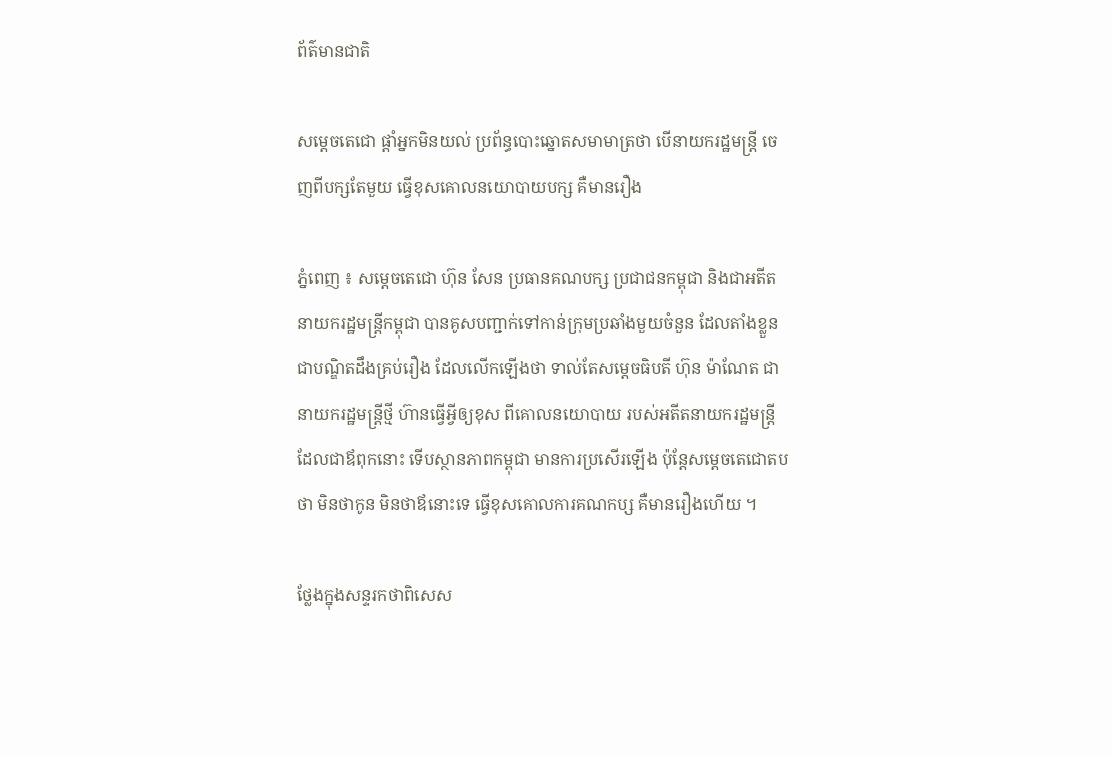ព័ត៌មានជាតិ

សម្តេចតេជោ ផ្តាំអ្នកមិនយល់ ប្រព័ន្ធបោះឆ្នោតសមាមាត្រថា បើនាយករដ្ឋមន្ត្រី ចេញពីបក្សតែមួយ ធ្វើខុសគោលនយោបាយបក្ស គឺមានរឿង

ភ្នំពេញ ៖ សម្តេចតេជោ ហ៊ុន សែន ប្រធានគណបក្ស ប្រជាជនកម្ពុជា និងជាអតីតនាយករដ្ឋមន្ត្រីកម្ពុជា បានគូសបញ្ជាក់ទៅកាន់ក្រុមប្រឆាំងមួយចំនួន ដែលតាំងខ្លួនជាបណ្ឌិតដឹងគ្រប់រឿង ដែលលើកឡើងថា ទាល់តែសម្តេចធិបតី ហ៊ុន ម៉ាណែត ជានាយករដ្ឋមន្ត្រីថ្មី ហ៊ានធ្វើអ្វីឲ្យខុស ពីគោលនយោបាយ របស់អតីតនាយករដ្ឋមន្ត្រី ដែលជាឪពុកនោះ ទើបស្ថានភាពកម្ពុជា មានការប្រសើរឡើង ប៉ុន្តែសម្តេចតេជោតបថា មិនថាកូន មិនថាឪនោះទេ ធ្វើខុសគោលការគណកប្ស គឺមានរឿងហើយ ។

ថ្លែងក្នុងសន្ទរកថាពិសេស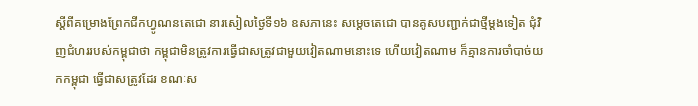ស្តីពីគម្រោងព្រែកជីកហ្វូណនតេជោ នារសៀលថ្ងៃទី១៦ ឧសភានេះ សម្តេចតេជោ បានគូសបញ្ជាក់ជាថ្មីម្តងទៀត ជុំវិញជំហររបស់កម្ពុជាថា កម្ពុជាមិនត្រូវការធ្វើជាសត្រូវជាមួយវៀតណាមនោះទេ ហើយវៀតណាម ក៏គ្មានការចាំបាច់យកកម្ពុជា ធ្វើជាសត្រូវដែរ ខណៈស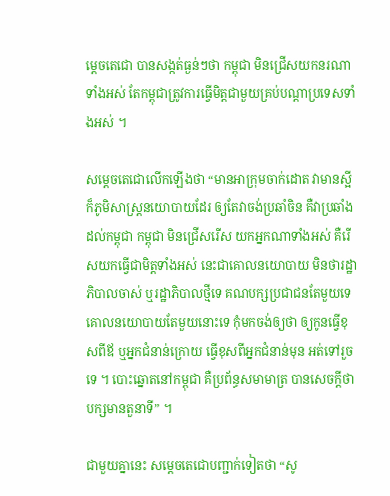ម្តេចតេជោ បានសង្កត់ធ្ងន់ៗថា កម្ពុជា មិនជ្រើសយកនរណាទាំងអស់ តែកម្ពុជាត្រូវការធ្វើមិត្តជាមួយគ្រប់បណ្តាប្រទេសទាំងអស់ ។

សម្តេចតេជោលើកឡើងថា “មានអាក្រុមចាក់ដោត វាមានស្អីក៏ភូមិសាស្ត្រនយោបាយដែរ ឲ្យតែវាចង់ប្រឆាំចិន គឺវាប្រឆាំងដល់កម្ពុជា កម្ពុជា មិនជ្រើសរើស យកអ្នកណាទាំងអស់ គឺរើសយកធ្វើជាមិត្តទាំងអស់ នេះជាគោលនយោបាយ មិនថារដ្ឋាភិបាលចាស់ ឬរដ្ឋាភិបាលថ្មីទេ គណបក្សប្រជាជនតែមួយទេ គោលនយោបាយតែមួយនោះទេ កុំមកចង់ឲ្យថា ឲ្យកូនធ្វើខុសពីឪ ឬអ្នកជំនាន់ក្រោយ ធ្វើខុសពីអ្នកជំនាន់មុន អត់ទៅរួចទេ ។ បោះឆ្នោតនៅកម្ពុជា គឺប្រព័ន្ធសមាមាត្រ បានសេចក្តីថា បក្សមានតួនាទី” ។

ជាមួយគ្នានេះ សម្តេចតេជោបញ្ជាក់ទៀតថា “សូ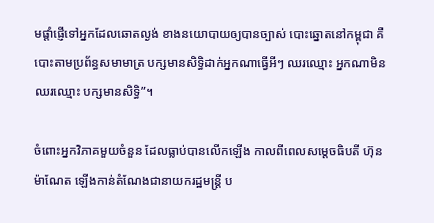មផ្តាំផ្ញើទៅអ្នកដែលឆោតល្ងង់ ខាងនយោបាយឲ្យបានច្បាស់ បោះឆ្នោតនៅកម្ពុជា គឺបោះតាមប្រព័ន្ធសមាមាត្រ បក្សមានសិទ្ធិដាក់អ្នកណាធ្វើអីៗ ឈរឈ្មោះ អ្នកណាមិនឈរឈ្មោះ បក្សមានសិទ្ធិ”។

ចំពោះអ្នកវិភាគមួយចំនួន ដែលធ្លាប់បានលើកឡើង កាលពីពេលសម្តេចធិបតី ហ៊ុន ម៉ាណែត ឡើងកាន់តំណែងជានាយករដ្ឋមន្ត្រី ប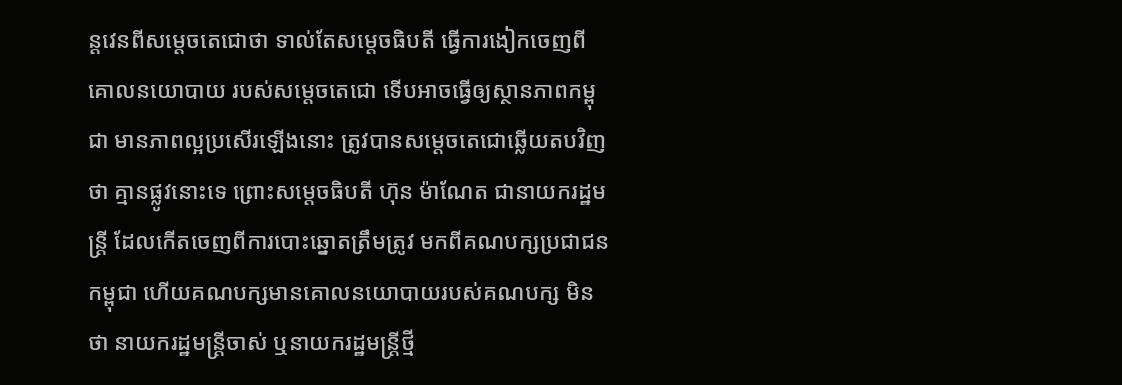ន្តវេនពីសម្តេចតេជោថា ទាល់តែសម្តេចធិបតី ធ្វើការងៀកចេញពីគោលនយោបាយ របស់សម្តេចតេជោ ទើបអាចធ្វើឲ្យស្ថានភាពកម្ពុជា មានភាពល្អប្រសើរឡើងនោះ ត្រូវបានសម្តេចតេជោឆ្លើយតបវិញថា គ្មានផ្លូវនោះទេ ព្រោះសម្តេចធិបតី ហ៊ុន ម៉ាណែត ជានាយករដ្ឋមន្ត្រី ដែលកើតចេញពីការបោះឆ្នោតត្រឹមត្រូវ មកពីគណបក្សប្រជាជនកម្ពុជា ហើយគណបក្សមានគោលនយោបាយរបស់គណបក្ស មិនថា នាយករដ្ឋមន្ត្រីចាស់ ឬនាយករដ្ឋមន្ត្រីថ្មី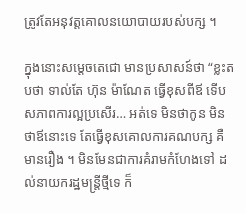ត្រូវតែអនុវត្តគោលនយោបាយរបស់បក្ស ។

ក្នុងនោះសម្តេចតេជោ មានប្រសាសន៍ថា “ខ្លះតបថា ទាល់តែ ហ៊ុន ម៉ាណែត ធ្វើខុសពីឪ ទើបសភាពការល្អប្រសើរ… អត់ទេ មិនថាកូន មិនថាឪនោះទេ តែធ្វើខុសគោលការគណបក្ស គឺមានរឿង ។ មិនមែនជាការគំរាមកំហែងទៅ ដល់នាយករដ្ឋមន្ត្រីថ្មីទេ ក៏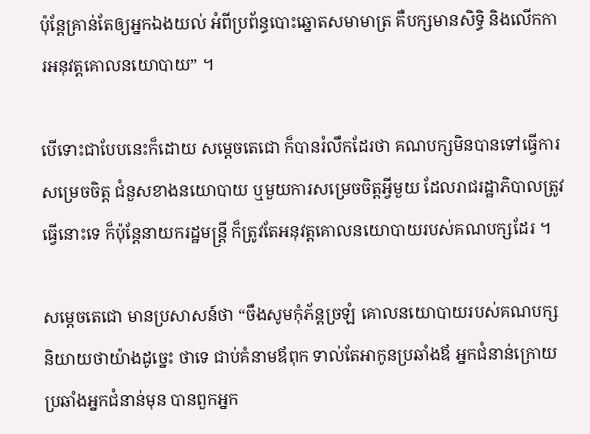ប៉ុន្តែគ្រាន់តែឲ្យអ្នកឯងយល់ អំពីប្រព័ន្ធបោះឆ្នោតសមាមាត្រ គឺបក្សមានសិទ្ធិ និងលើកការអនុវត្តគោលនយោបាយ” ។

បើទោះជាបែបនេះក៏ដោយ សម្តេចតេជោ ក៏បានរំលឹកដែរថា គណបក្សមិនបានទៅធ្វើការសម្រេចចិត្ត ជំនួសខាងនយោបាយ ឬមួយការសម្រេចចិត្តអ្វីមួយ ដែលរាជរដ្ឋាភិបាលត្រូវធ្វើនោះទេ ក៏ប៉ុន្តែនាយករដ្ឋមន្ត្រី ក៏ត្រូវតែអនុវត្តគោលនយោបាយរបស់គណបក្សដែរ ។

សម្តេចតេជោ មានប្រសាសន៍ថា “ចឹងសូមកុំភ័ន្តច្រឡំ គោលនយោបាយរបស់គណបក្ស និយាយថាយ៉ាងដូច្នេះ ថាទេ ជាប់គំនាមឪពុក ទាល់តែអាកូនប្រឆាំងឪ អ្នកជំនាន់ក្រោយ ប្រឆាំងអ្នកជំនាន់មុន បានពួកអ្នក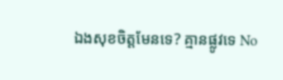ឯងសុខចិត្តមែនទេ? គ្មានផ្លូវទេ No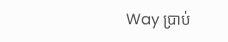Way ប្រាប់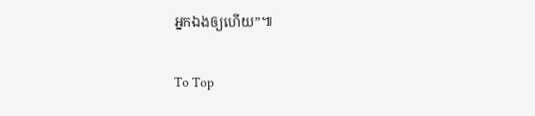អ្នកឯងឲ្យហើយ”៕

To Top